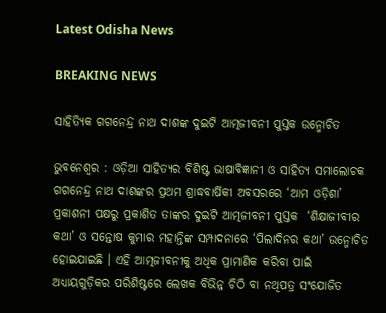Latest Odisha News

BREAKING NEWS

ସାହିତ୍ୟିକ ଗଗନେନ୍ଦ୍ର ନାଥ ଦାଶଙ୍କ ଦୁଇଟି ଆତ୍ମଜୀବନୀ ପୁସ୍ତକ ଉନ୍ମୋଚିତ

ଭୁବନେଶ୍ୱର : ଓଡ଼ିଆ ସାହିତ୍ୟର ବିଶିଷ୍ଟ ଭାଷାବିଜ୍ଞାନୀ ଓ ସାହିତ୍ୟ ସମାଲୋଚକ ଗଗନେନ୍ଦ୍ର ନାଥ ଦାଶଙ୍କର ପ୍ରଥମ ଶ୍ରାଦ୍ଧବାର୍ଷିକୀ ଅବସରରେ ‘ଆମ ଓଡ଼ିଶା’ ପ୍ରକାଶନୀ ପକ୍ଷରୁ ପ୍ରକାଶିତ ତାଙ୍କର ଦୁଇଟି ଆତ୍ମଜୀବନୀ ପୁସ୍ତକ  ‘ଶିକ୍ଷାଜୀବୀର କଥା’ ଓ ସନ୍ତୋଷ କୁମାର ମହାନ୍ତିଙ୍କ ସମ୍ପାଦନାରେ ‘ପିଲାଦିନର କଥା’ ଉନ୍ମୋଚିତ ହୋଇଯାଇଛି । ଏହି ଆତ୍ମଜୀବନୀକୁ ଅଧିକ ପ୍ରାମାଣିକ କରିବା ପାଇଁ ଅଧ୍ୟାୟଗୁଡ଼ିକର ପରିଶିଷ୍ଟରେ ଲେଖକ ବିଭିନ୍ନ ଚିଠି ବା ନଥିପତ୍ର ସଂଯୋଜିତ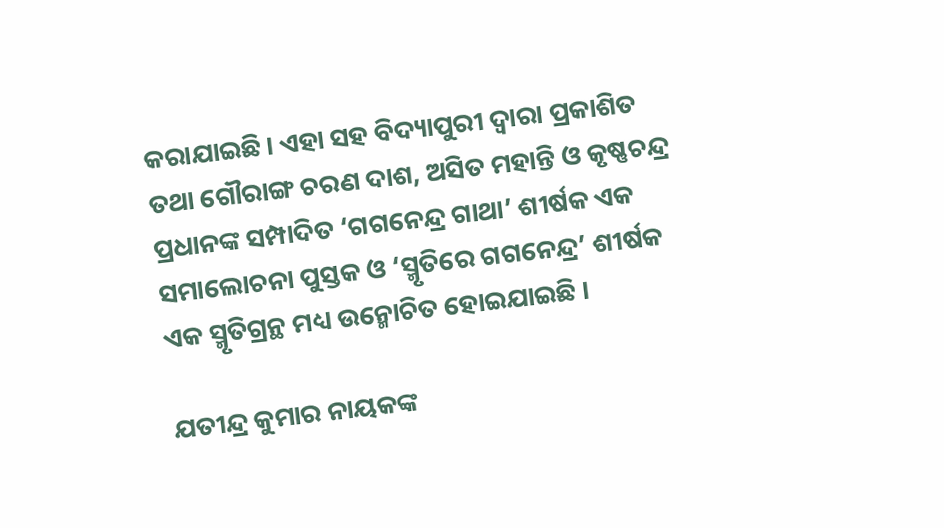କରାଯାଇଛି। ଏହା ସହ ବିଦ୍ୟାପୁରୀ ଦ୍ୱାରା ପ୍ରକାଶିତ ତଥା ଗୌରାଙ୍ଗ ଚରଣ ଦାଶ, ଅସିତ ମହାନ୍ତି ଓ କୃଷ୍ଣଚନ୍ଦ୍ର ପ୍ରଧାନଙ୍କ ସମ୍ପାଦିତ ‘ଗଗନେନ୍ଦ୍ର ଗାଥା’ ଶୀର୍ଷକ ଏକ ସମାଲୋଚନା ପୁସ୍ତକ ଓ ‘ସ୍ମୃତିରେ ଗଗନେନ୍ଦ୍ର’ ଶୀର୍ଷକ ଏକ ସ୍ମୃତିଗ୍ରନ୍ଥ ମଧ୍ୟ ଉନ୍ମୋଚିତ ହୋଇଯାଇଛି ।

ଯତୀନ୍ଦ୍ର କୁମାର ନାୟକଙ୍କ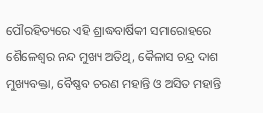ପୌରହିତ୍ୟରେ ଏହି ଶ୍ରାଦ୍ଧବାର୍ଷିକୀ ସମାରୋହରେ ଶୈଳେଶ୍ୱର ନନ୍ଦ ମୁଖ୍ୟ ଅତିଥି, କୈଳାସ ଚନ୍ଦ୍ର ଦାଶ ମୁଖ୍ୟବକ୍ତା, ବୈଷ୍ଣବ ଚରଣ ମହାନ୍ତି ଓ ଅସିତ ମହାନ୍ତି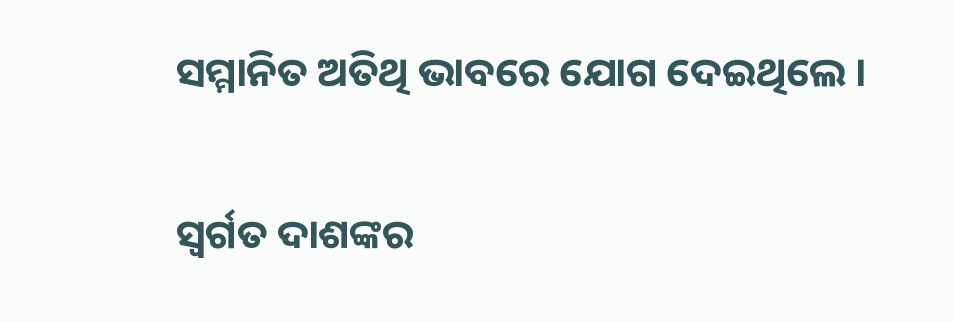ସମ୍ମାନିତ ଅତିଥି ଭାବରେ ଯୋଗ ଦେଇଥିଲେ ।

ସ୍ବର୍ଗତ ଦାଶଙ୍କର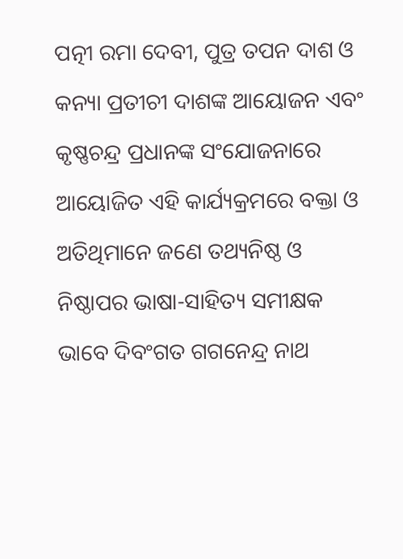ପତ୍ନୀ ରମା ଦେବୀ, ପୁତ୍ର ତପନ ଦାଶ ଓ କନ୍ୟା ପ୍ରତୀଚୀ ଦାଶଙ୍କ ଆୟୋଜନ ଏବଂ କୃଷ୍ଣଚନ୍ଦ୍ର ପ୍ରଧାନଙ୍କ ସଂଯୋଜନାରେ ଆୟୋଜିତ ଏହି କାର୍ଯ୍ୟକ୍ରମରେ ବକ୍ତା ଓ ଅତିଥିମାନେ ଜଣେ ତଥ୍ୟନିଷ୍ଠ ଓ ନିଷ୍ଠାପର ଭାଷା-ସାହିତ୍ୟ ସମୀକ୍ଷକ ଭାବେ ଦିବଂଗତ ଗଗନେନ୍ଦ୍ର ନାଥ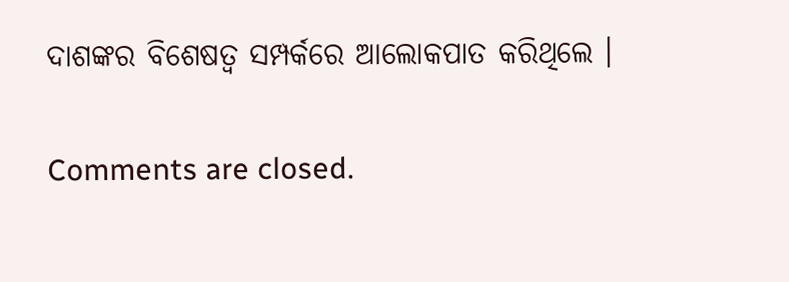ଦାଶଙ୍କର ବିଶେଷତ୍ୱ ସମ୍ପର୍କରେ ଆଲୋକପାତ କରିଥିଲେ ।

Comments are closed.